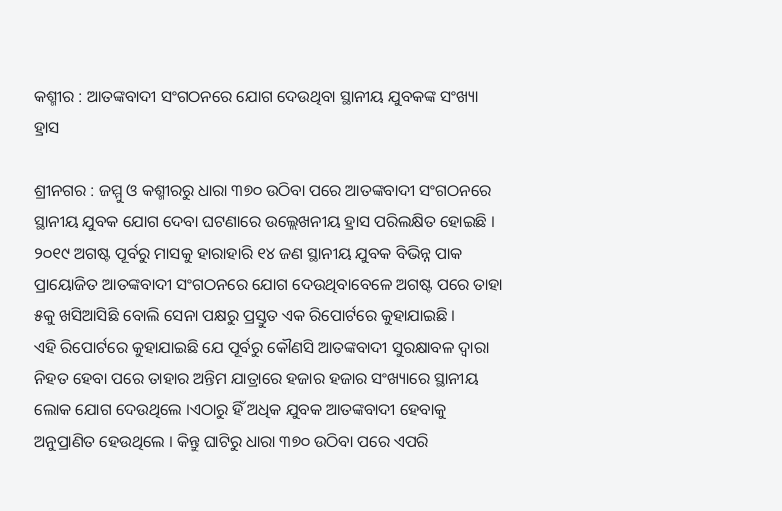କଶ୍ମୀର : ଆତଙ୍କବାଦୀ ସଂଗଠନରେ ଯୋଗ ଦେଉଥିବା ସ୍ଥାନୀୟ ଯୁବକଙ୍କ ସଂଖ୍ୟା ହ୍ରାସ

ଶ୍ରୀନଗର : ଜମ୍ମୁ ଓ କଶ୍ମୀରରୁ ଧାରା ୩୭୦ ଉଠିବା ପରେ ଆତଙ୍କବାଦୀ ସଂଗଠନରେ ସ୍ଥାନୀୟ ଯୁବକ ଯୋଗ ଦେବା ଘଟଣାରେ ଉଲ୍ଲେଖନୀୟ ହ୍ରାସ ପରିଲକ୍ଷିତ ହୋଇଛି । ୨୦୧୯ ଅଗଷ୍ଟ ପୂର୍ବରୁ ମାସକୁ ହାରାହାରି ୧୪ ଜଣ ସ୍ଥାନୀୟ ଯୁବକ ବିଭିନ୍ନ ପାକ ପ୍ରାୟୋଜିତ ଆତଙ୍କବାଦୀ ସଂଗଠନରେ ଯୋଗ ଦେଉଥିବାବେଳେ ଅଗଷ୍ଟ ପରେ ତାହା ୫କୁ ଖସିଆସିଛି ବୋଲି ସେନା ପକ୍ଷରୁ ପ୍ରସ୍ତୁତ ଏକ ରିପୋର୍ଟରେ କୁହାଯାଇଛି ।
ଏହି ରିପୋର୍ଟରେ କୁହାଯାଇଛି ଯେ ପୂର୍ବରୁ କୌଣସି ଆତଙ୍କବାଦୀ ସୁରକ୍ଷାବଳ ଦ୍ୱାରା ନିହତ ହେବା ପରେ ତାହାର ଅନ୍ତିମ ଯାତ୍ରାରେ ହଜାର ହଜାର ସଂଖ୍ୟାରେ ସ୍ଥାନୀୟ ଲୋକ ଯୋଗ ଦେଉଥିଲେ ।ଏଠାରୁ ହିଁ ଅଧିକ ଯୁବକ ଆତଙ୍କବାଦୀ ହେବାକୁ ଅନୁପ୍ରାଣିତ ହେଉଥିଲେ । କିନ୍ତୁ ଘାଟିରୁ ଧାରା ୩୭୦ ଉଠିବା ପରେ ଏପରି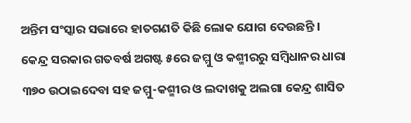ଅନ୍ତିମ ସଂସ୍କାର ସଭାରେ ହାତଗଣତି କିଛି ଲୋକ ଯୋଗ ଦେଉଛନ୍ତି ।
କେନ୍ଦ୍ର ସରକାର ଗତବର୍ଷ ଅଗଷ୍ଟ ୫ରେ ଜମ୍ମୁ ଓ କଶ୍ମୀରରୁ ସମ୍ବିଧାନର ଧାରା ୩୭୦ ଉଠାଇଦେବା ସହ ଜମ୍ମୁ-କଶ୍ମୀର ଓ ଲଦାଖକୁ ଅଲଗା କେନ୍ଦ୍ର ଶାସିତ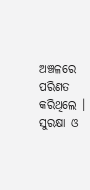ଅଞ୍ଚଳରେ ପରିଣତ କରିଥିଲେ । ସୁରକ୍ଷା ଓ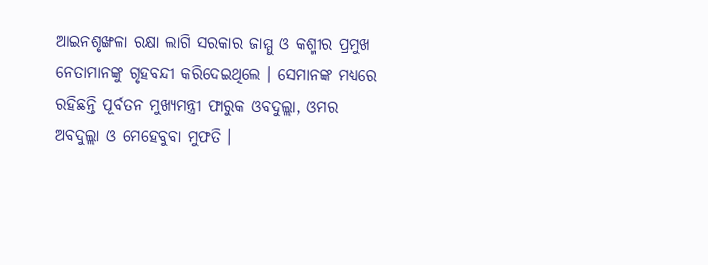ଆଇନଶୃଙ୍ଖଳା ରକ୍ଷା ଲାଗି ସରକାର ଜାମ୍ମୁ ଓ କଶ୍ମୀର ପ୍ରମୁଖ ନେତାମାନଙ୍କୁ ଗୃହବନ୍ଦୀ କରିଦେଇଥିଲେ । ସେମାନଙ୍କ ମଧ୍ୟରେ ରହିଛନ୍ତି ପୂର୍ବତନ ମୁଖ୍ୟମନ୍ତ୍ରୀ ଫାରୁକ ଓବଦୁଲ୍ଲା, ଓମର ଅବଦୁଲ୍ଲା ଓ ମେହେବୁବା ମୁଫତି ।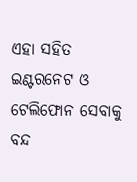ଏହା ସହିତ ଇଣ୍ଟରନେଟ ଓ ଟେଲିଫୋନ ସେବାକୁ ବନ୍ଦ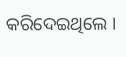କରିଦେଇଥିଲେ ।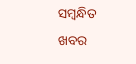ସମ୍ବନ୍ଧିତ ଖବର